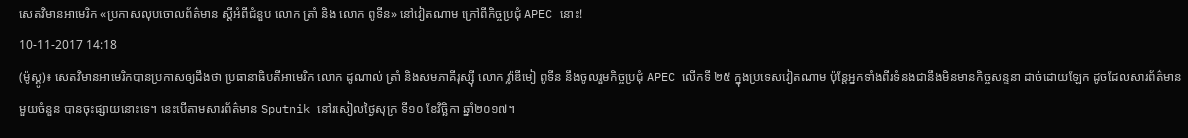សេតវិមានអាមេរិក «ប្រកាសលុបចោលព័ត៌មាន ស្តីអំពីជំនួប លោក ត្រាំ និង លោក ពូទីន» នៅវៀតណាម ក្រៅពីកិច្ចប្រជុំ APEC នោះ!
10-11-2017 14:18
(ម៉ូស្គូ)៖ សេតវិមានអាមេរិកបានប្រកាសឲ្យដឹងថា ប្រធានាធិបតីអាមេរិក លោក ដូណាល់ ត្រាំ និងសមភាគីរុស្ស៊ី លោក វ្ល៉ាឌីមៀ ពូទីន នឹងចូលរួមកិច្ចប្រជុំ APEC លើកទី ២៥ ក្នុងប្រទេសវៀតណាម ប៉ុន្តែអ្នកទាំងពីរទំនងជានឹងមិនមានកិច្ចសន្ទនា ដាច់ដោយឡែក ដូចដែលសារព័ត៌មានមួយចំនួន បានចុះផ្សាយនោះទេ។ នេះបើតាមសារព័ត៌មាន Sputnik នៅរសៀលថ្ងៃសុក្រ ទី១០ ខែវិច្ឆិកា ឆ្នាំ២០១៧។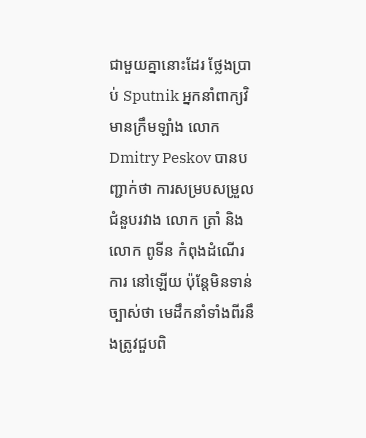ជាមួយគ្នានោះដែរ ថ្លែងប្រាប់ Sputnik អ្នកនាំពាក្យវិមានក្រឹមឡាំង លោក Dmitry Peskov បានបញ្ជាក់ថា ការសម្របសម្រួលជំនួបរវាង លោក ត្រាំ និងលោក ពូទីន កំពុងដំណើរការ នៅឡើយ ប៉ុន្តែមិនទាន់ច្បាស់ថា មេដឹកនាំទាំងពីរនឹងត្រូវជួបពិ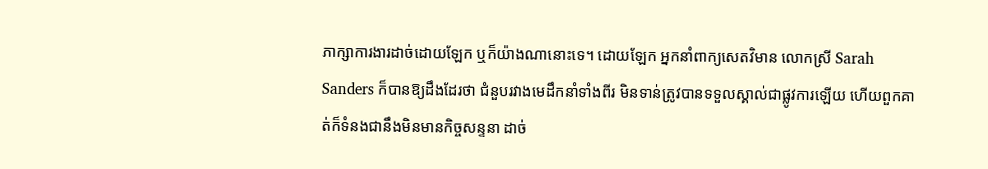ភាក្សាការងារដាច់ដោយឡែក ឬក៏យ៉ាងណានោះទេ។ ដោយឡែក អ្នកនាំពាក្យសេតវិមាន លោកស្រី Sarah Sanders ក៏បានឱ្យដឹងដែរថា ជំនួបរវាងមេដឹកនាំទាំងពីរ មិនទាន់ត្រូវបានទទួលស្គាល់ជាផ្លូវការឡើយ ហើយពួកគាត់ក៏ទំនងជានឹងមិនមានកិច្ចសន្ទនា ដាច់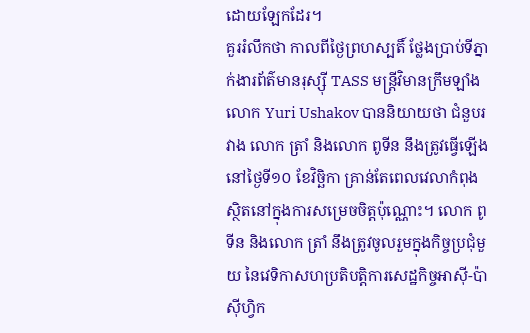ដោយឡែកដែរ។
គួររំលឹកថា កាលពីថ្ងៃព្រហស្បតិ៍ ថ្លែងប្រាប់ទីភ្នាក់ងារព័ត៌មានរុស្ស៊ី TASS មន្ត្រីវិមានក្រឹមឡាំង លោក Yuri Ushakov បាននិយាយថា ជំនួបរវាង លោក ត្រាំ និងលោក ពូទីន នឹងត្រូវធ្វើឡើងនៅថ្ងៃទី១០ ខែវិច្ឆិកា គ្រាន់តែពេលវេលាកំពុងស្ថិតនៅក្នុងការសម្រេចចិត្តប៉ុណ្ណោះ។ លោក ពូទីន និងលោក ត្រាំ នឹងត្រូវចូលរួមក្នុងកិច្ចប្រជុំមួយ នៃវេទិកាសហប្រតិបត្តិការសេដ្ឋកិច្ចអាស៊ី-ប៉ាស៊ីហ្វិក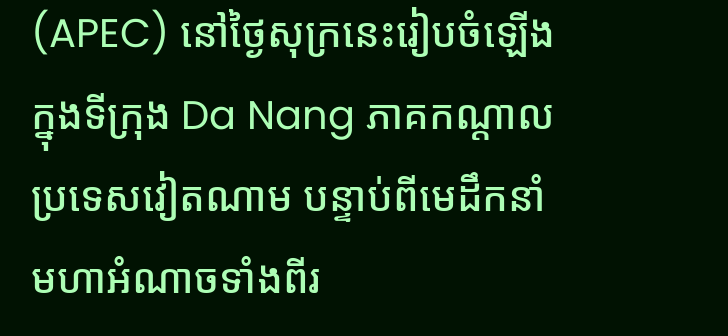(APEC) នៅថ្ងៃសុក្រនេះរៀបចំឡើងក្នុងទីក្រុង Da Nang ភាគកណ្តាលប្រទេសវៀតណាម បន្ទាប់ពីមេដឹកនាំមហាអំណាចទាំងពីរ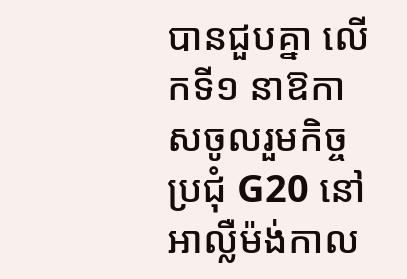បានជួបគ្នា លើកទី១ នាឱកាសចូលរួមកិច្ចប្រជុំ G20 នៅអាល្លឺម៉ង់កាល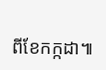ពីខែកក្កដា៕